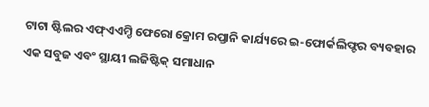ଟାଟା ଷ୍ଟିଲର ଏଫ୍ଏଏମ୍ଡି ଫେରୋ କ୍ରୋମ ରପ୍ତାନି କାର୍ଯ୍ୟରେ ଇ-ଫୋର୍କଲିଫ୍ଟର ବ୍ୟବହାର
ଏକ ସବୁଜ ଏବଂ ସ୍ଥାୟୀ ଲଜିଷ୍ଟିକ୍ ସମାଧାନ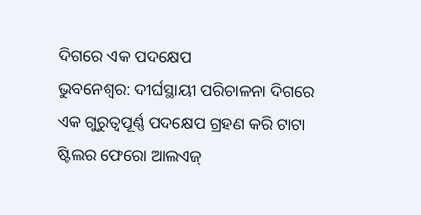ଦିଗରେ ଏକ ପଦକ୍ଷେପ
ଭୁବନେଶ୍ୱର: ଦୀର୍ଘସ୍ଥାୟୀ ପରିଚାଳନା ଦିଗରେ ଏକ ଗୁରୁତ୍ୱପୂର୍ଣ୍ଣ ପଦକ୍ଷେପ ଗ୍ରହଣ କରି ଟାଟା ଷ୍ଟିଲର ଫେରୋ ଆଲଏଜ୍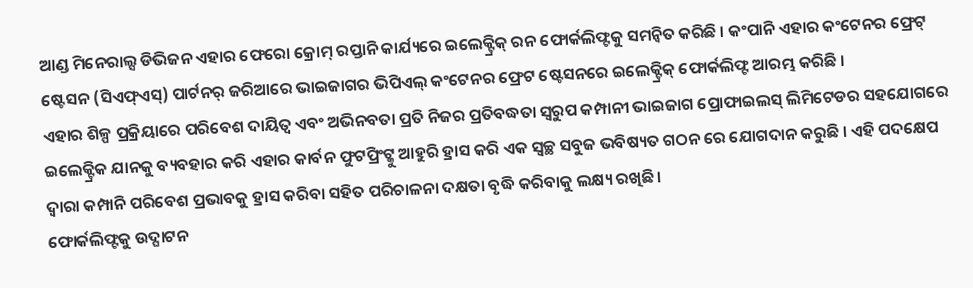ଆଣ୍ଡ ମିନେରାଲ୍ସ ଡିଭିଜନ ଏହାର ଫେରୋ କ୍ରୋମ୍ ରପ୍ତାନି କାର୍ଯ୍ୟରେ ଇଲେକ୍ଟ୍ରିକ୍ ରନ ଫୋର୍କଲିଫ୍ଟକୁ ସମନ୍ୱିତ କରିଛି । କଂପାନି ଏହାର କଂଟେନର ଫ୍ରେଟ୍ ଷ୍ଟେସନ (ସିଏଫ୍ଏସ୍) ପାର୍ଟନର୍ ଜରିଆରେ ଭାଇଜାଗର ଭିପିଏଲ୍ କଂଟେନର ଫ୍ରେଟ ଷ୍ଟେସନରେ ଇଲେକ୍ଟ୍ରିକ୍ ଫୋର୍କଲିଫ୍ଟ ଆରମ୍ଭ କରିଛି ।
ଏହାର ଶିଳ୍ପ ପ୍ରକ୍ରିୟାରେ ପରିବେଶ ଦାୟିତ୍ୱ ଏବଂ ଅଭିନବତା ପ୍ରତି ନିଜର ପ୍ରତିବଦ୍ଧତା ସ୍ୱରୁପ କମ୍ପାନୀ ଭାଇଜାଗ ପ୍ରୋଫାଇଲସ୍ ଲିମିଟେଡର ସହଯୋଗରେ ଇଲେକ୍ଟ୍ରିକ ଯାନକୁ ବ୍ୟବହାର କରି ଏହାର କାର୍ବନ ଫୁଟପ୍ରିଂଟ୍କୁ ଆହୁରି ହ୍ରାସ କରି ଏକ ସ୍ୱଚ୍ଛ ସବୁଜ ଭବିଷ୍ୟତ ଗଠନ ରେ ଯୋଗଦାନ କରୁଛି । ଏହି ପଦକ୍ଷେପ ଦ୍ୱାରା କମ୍ପାନି ପରିବେଶ ପ୍ରଭାବକୁ ହ୍ରାସ କରିବା ସହିତ ପରିଚାଳନା ଦକ୍ଷତା ବୃଦ୍ଧି କରିବାକୁ ଲକ୍ଷ୍ୟ ରଖିଛି ।
ଫୋର୍କଲିଫ୍ଟକୁ ଉଦ୍ଘାଟନ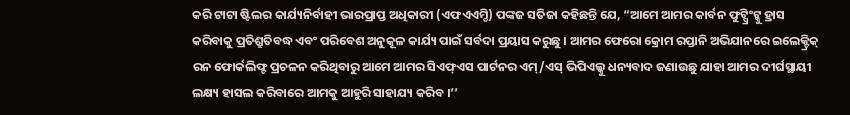କରି ଟାଟା ଷ୍ଟିଲର କାର୍ଯ୍ୟନିର୍ବାହୀ ଭାରପ୍ରାପ୍ତ ଅଧିକାରୀ (ଏଫଏଏମ୍ଡି) ପଙ୍କଜ ସତିଜା କହିଛନ୍ତି ଯେ, “ଆମେ ଆମର କାର୍ବନ ଫୁଟ୍ପ୍ରିଂଟ୍କୁ ହ୍ରାସ କରିବାକୁ ପ୍ରତିଶ୍ରୁତିବଦ୍ଧ ଏବଂ ପରିବେଶ ଅନୁକୂଳ କାର୍ଯ୍ୟ ପାଇଁ ସର୍ବଦା ପ୍ରୟାସ କରୁଛୁ । ଆମର ଫେରୋ କ୍ରୋମ ରପ୍ତାନି ଅଭିଯାନରେ ଇଲେକ୍ଟ୍ରିକ୍ ରନ ଫୋର୍କଲିଫ୍ଟ ପ୍ରଚଳନ କରିଥିବାରୁ ଆମେ ଆମର ସିଏଫ୍ଏସ ପାର୍ଟନର ଏମ୍/ଏସ୍ ଭିପିଏଲ୍କୁ ଧନ୍ୟବାଦ ଜଣାଉଛୁ ଯାହା ଆମର ଦୀର୍ଘସ୍ଥାୟୀ ଲକ୍ଷ୍ୟ ହାସଲ କରିବାରେ ଆମକୁ ଆହୁରି ସାହାଯ୍ୟ କରିବ ।’’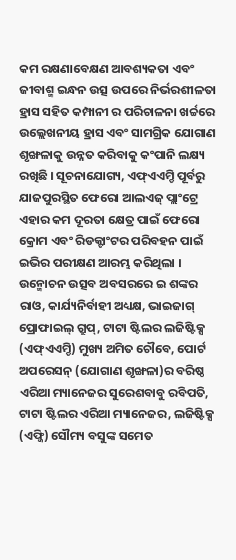କମ ରକ୍ଷଣାବେକ୍ଷଣ ଆବଶ୍ୟକତା ଏବଂ ଜୀବାଶ୍ମ ଇନ୍ଧନ ଉତ୍ସ ଉପରେ ନିର୍ଭରଶୀଳତା ହ୍ରାସ ସହିତ କମ୍ପାନୀ ର ପରିଚାଳନା ଖର୍ଚ୍ଚରେ ଉଲ୍ଲେଖନୀୟ ହ୍ରାସ ଏବଂ ସାମଗ୍ରିକ ଯୋଗାଣ ଶୃଙ୍ଖଳାକୁ ଉନ୍ନତ କରିବାକୁ କଂପାନି ଲକ୍ଷ୍ୟ ରଖିଛି । ସୂଚନାଯୋଗ୍ୟ, ଏଫ୍ଏଏମ୍ଡି ପୂର୍ବରୁ ଯାଜପୁରସ୍ଥିତ ଫେରୋ ଆଲଏଜ୍ ପ୍ଲାଂଟ୍ରେ ଏହାର କମ ଦୂରତା କ୍ଷେତ୍ର ପାଇଁ ଫେରୋ କ୍ରୋମ ଏବଂ ରିଡକ୍ଟାଂଟର ପରିବହନ ପାଇଁ ଇଭିର ପରୀକ୍ଷଣ ଆରମ୍ଭ କରିଥିଲା ।
ଉନ୍ମୋଚନ ଉତ୍ସବ ଅବସରରେ ଇ ଶଙ୍କର ରାଓ, କାର୍ଯ୍ୟନିର୍ବାହୀ ଅଧ୍ୟକ୍ଷ, ଭାଇଜାଗ୍ ପ୍ରୋଫାଇଲ୍ ଗ୍ରୁପ୍, ଟାଟା ଷ୍ଟିଲର ଲଜିଷ୍ଟିକ୍ସ (ଏଫ୍ଏଏମ୍ଡି) ମୁଖ୍ୟ ଅମିତ ଚୌବେ, ପୋର୍ଟ ଅପରେସନ୍ (ଯୋଗାଣ ଶୃଙ୍ଖଳା)ର ବରିଷ୍ଠ ଏରିଆ ମ୍ୟାନେଜର ସୁରେଶବାବୁ ରବିପତି, ଟାଟା ଷ୍ଟିଲର ଏରିଆ ମ୍ୟାନେଜର, ଲଜିଷ୍ଟିକ୍ସ (ଏଫ୍ଜି) ସୌମ୍ୟ ବସୁଙ୍କ ସମେତ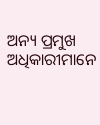ଅନ୍ୟ ପ୍ରମୁଖ ଅଧିକାରୀମାନେ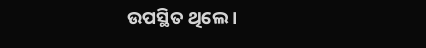ଉପସ୍ଥିତ ଥିଲେ ।